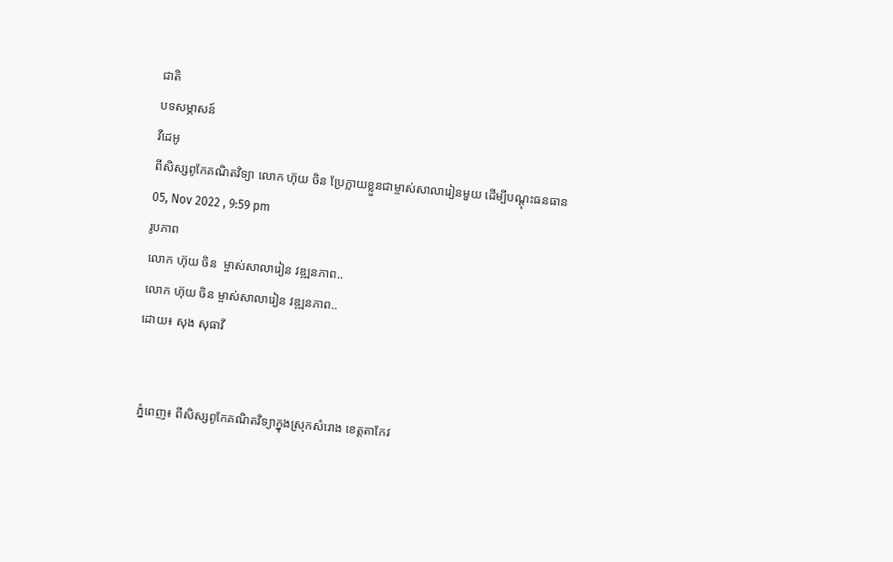ជាតិ
បទសម្ភាសន៍
វីដេអូ
ពីសិស្សពូកែគណិតវិទ្យា លោក ហ៊ុយ ចិន ប្រែក្លាយខ្លួនជាម្ចាស់សាលារៀនមួយ ដើម្បីបណ្ដុះធនធាន
05, Nov 2022 , 9:59 pm
រូបភាព
លោក ហ៊ុយ ចិន  ម្ចាស់សាលារៀន វឌ្ឍនភាព..
លោក ហ៊ុយ ចិន ម្ចាស់សាលារៀន វឌ្ឍនភាព..
ដោយ៖ សុង សុធាវី


 ភ្នំពេញ៖ ពីសិស្សពូកែគណិតវិទ្យាក្នុងស្រុកសំរោង ខេត្តតាកែវ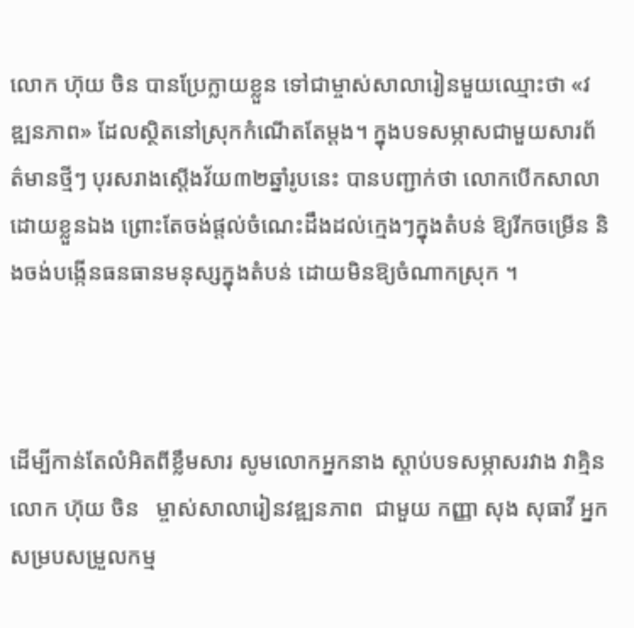លោក ហ៊ុយ ចិន បានប្រែក្លាយខ្លួន ទៅជាម្ចាស់សាលារៀនមួយឈ្មោះថា «វឌ្ឍនភាព» ដែលស្ថិតនៅស្រុកកំណើតតែម្ដង។ ក្នុងបទសម្ភាសជាមួយសារព័ត៌មានថ្មីៗ បុរសរាងស្តើងវ័យ៣២ឆ្នាំរូបនេះ បានបញ្ជាក់ថា លោកបើកសាលាដោយខ្លួនឯង ព្រោះតែចង់ផ្តល់ចំណេះដឹងដល់ក្មេងៗក្នុងតំបន់ ឱ្យរីកចម្រើន និងចង់បង្កើនធនធានមនុស្សក្នុងតំបន់ ដោយមិនឱ្យចំណាកស្រុក ។



ដើម្បីកាន់តែលំអិតពីខ្លឹមសារ សូមលោកអ្នកនាង ស្តាប់បទសម្ភាសរវាង វាគ្មិន លោក ហ៊ុយ ចិន   ម្ចាស់សាលារៀនវឌ្ឍនភាព  ជាមួយ កញ្ញា សុង សុធាវី អ្នកសម្របសម្រួលកម្ម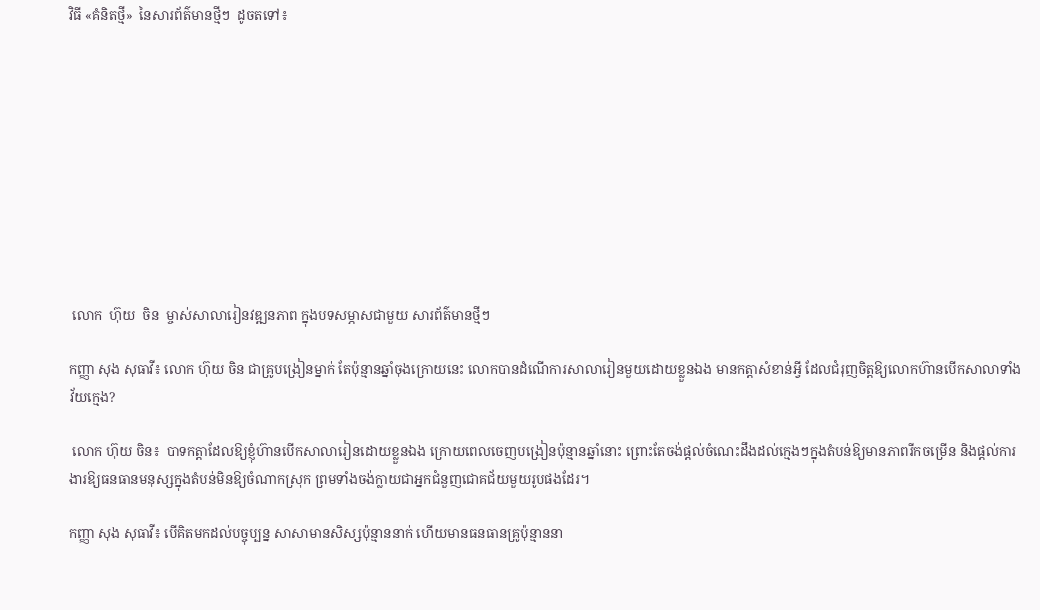វិធី «គំនិតថ្មី»  នៃសារព័ត៌មានថ្មីៗ  ដូចតទៅ៖










 លោក  ហ៊ុយ  ចិន  ម្ចាស់សាលារៀនវឌ្ឍនភាព ក្នុងបទសម្ភាសជាមួយ សារព័ត៌មានថ្មីៗ

កញ្ញា សុង សុធាវី៖ លោក ហ៊ុយ ចិន ជាគ្រូបង្រៀនម្នាក់ តែប៉ុន្មានឆ្នាំចុងក្រោយនេះ លោកបានដំណើការសាលារៀនមួយដោយខ្លួនឯង មានកត្តាសំខាន់អ្វី ដែលជំរុញចិត្តឱ្យលោកហ៊ានបើកសាលាទាំងវ័យក្មេង?

 លោក ហ៊ុយ ចិន៖  បាទកត្តាដែលឱ្យខ្ញុំហ៊ានបើកសាលារៀនដោយខ្លួនឯង ក្រោយពេលចេញបង្រៀនប៉ុន្មានឆ្នាំនោះ ព្រោះតែចង់ផ្តល់ចំណេះដឹងដល់ក្មេងៗក្នុងតំបន់ឱ្យមានភាពរីកចម្រើន និងផ្តល់ការងារឱ្យធនធានមនុស្សក្នុងតំបន់មិនឱ្យចំណាកស្រុក ព្រមទាំងចង់ក្លាយជាអ្នកជំនួញជោគជ័យមួយរូបផងដែរ។

កញ្ញា សុង សុធាវី៖ បើគិតមកដល់បច្ចុប្បន្ន សាសាមានសិស្សប៉ុន្មាននាក់ ហើយមានធនធានគ្រូប៉ុន្មាននា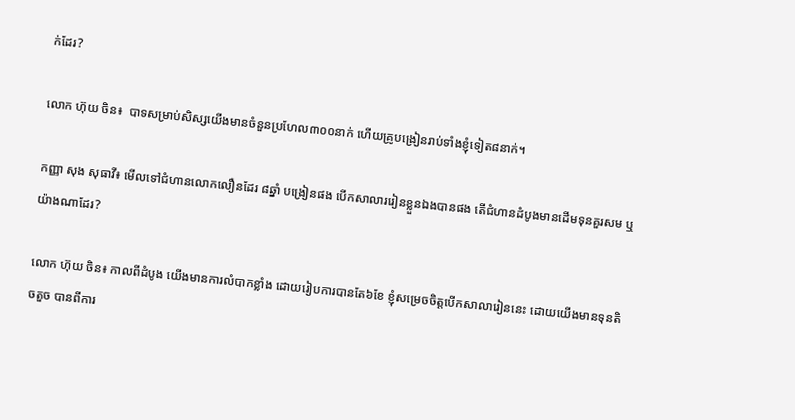ក់ដែរ?

លោក ហ៊ុយ ចិន៖  បាទសម្រាប់សិស្សយើងមានចំនួនប្រហែល៣០០នាក់ ហើយគ្រូបង្រៀនរាប់ទាំងខ្ញុំទៀត៨នាក់។

កញ្ញា សុង សុធាវី៖ មើលទៅជំហានលោកលឿនដែរ ៨ឆ្នាំ បង្រៀនផង បើកសាលាររៀនខ្លួនឯងបានផង តើជំហានដំបូងមានដើមទុនគួរសម ឬ យ៉ាងណាដែរ?

លោក ហ៊ុយ ចិន៖ កាលពីដំបូង យើងមានការលំបាកខ្លាំង ដោយរៀបការបានតែ៦ខែ ខ្ញុំសម្រេចចិត្តបើកសាលារៀននេះ ដោយយើងមានទុនតិចតួច បានពីការ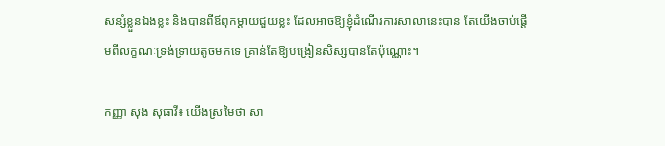សន្សំខ្លួនឯងខ្លះ និងបានពីឪពុកម្តាយជួយខ្លះ ដែលអាចឱ្យខ្ញុំដំណើរការសាលានេះបាន តែយើងចាប់ផ្តើមពីលក្ខណៈទ្រង់ទ្រាយតូចមកទេ គ្រាន់តែឱ្យបង្រៀនសិស្សបានតែប៉ុណ្ណោះ។

កញ្ញា សុង សុធាវី៖ យើងស្រមៃថា សា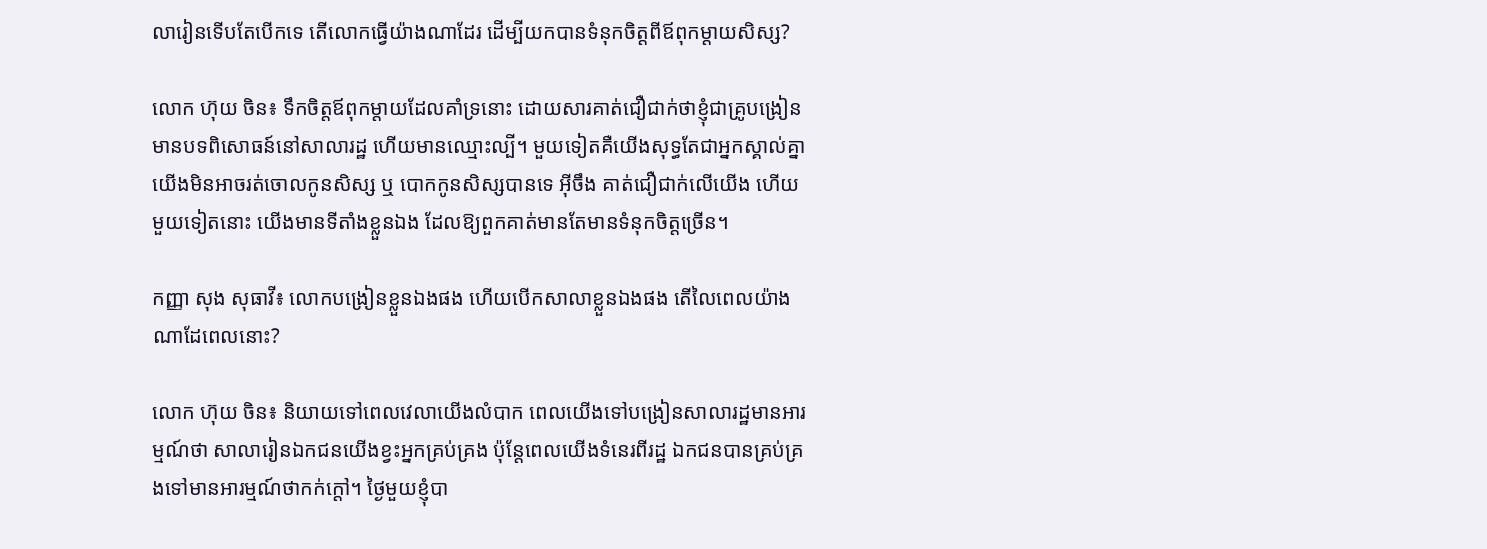លារៀនទើបតែបើកទេ តើលោកធ្វើយ៉ាងណាដែរ ដើម្បីយកបានទំនុកចិត្តពីឪពុកម្តាយសិស្ស?

លោក ហ៊ុយ ចិន៖ ទឹកចិត្តឪពុកម្តាយដែលគាំទ្រនោះ ដោយសារគាត់ជឿជាក់ថាខ្ញុំជាគ្រូបង្រៀនមានបទពិសោធន៍នៅសាលារដ្ឋ ហើយមានឈ្មោះល្បី។ មួយទៀតគឺយើងសុទ្ធតែជាអ្នកស្គាល់គ្នា យើងមិនអាចរត់ចោលកូនសិស្ស ឬ បោកកូនសិស្សបានទេ អ៊ីចឹង គាត់ជឿជាក់លើយើង ហើយមួយទៀតនោះ យើងមានទីតាំងខ្លួនឯង ដែលឱ្យពួកគាត់មានតែមានទំនុកចិត្តច្រើន។

កញ្ញា សុង សុធាវី៖ លោកបង្រៀនខ្លួនឯងផង ហើយបើកសាលាខ្លួនឯងផង តើលៃពេលយ៉ាងណាដែពេលនោះ?

លោក ហ៊ុយ ចិន៖ និយាយទៅពេលវេលាយើងលំបាក ពេលយើងទៅបង្រៀនសាលារដ្ឋមានអារម្មណ៍ថា សាលារៀនឯកជនយើងខ្វះអ្នកគ្រប់គ្រង ប៉ុន្តែពេលយើងទំនេរពីរដ្ឋ ឯកជនបានគ្រប់គ្រងទៅមានអារម្មណ៍ថាកក់ក្តៅ។ ថ្ងៃមួយខ្ញុំបា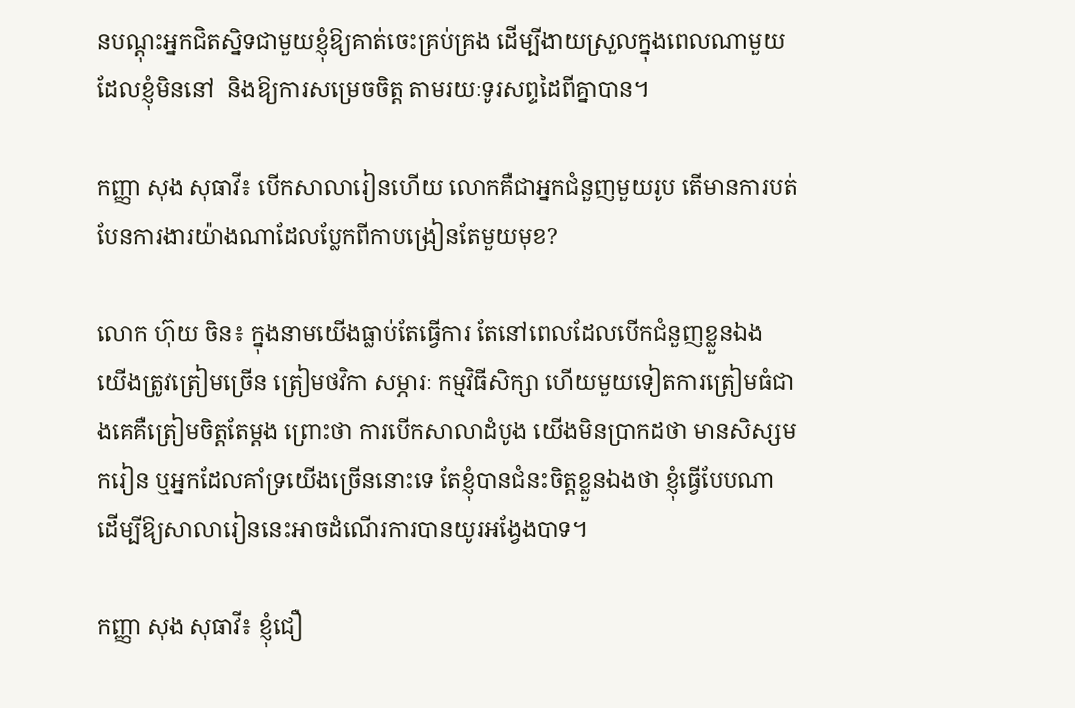នបណ្តុះអ្នកជិតស្និទជាមួយខ្ញុំឱ្យគាត់ចេះគ្រប់គ្រង ដើម្បីងាយស្រួលក្នុងពេលណាមួយដែលខ្ញុំមិននៅ  និងឱ្យការសម្រេចចិត្ត តាមរយៈទូរសព្ទដៃពីគ្នាបាន។

កញ្ញា សុង សុធាវី៖ បើកសាលារៀនហើយ លោកគឺជាអ្នកជំនួញមួយរូប តើមានការបត់បែនការងារយ៉ាងណាដែលប្លែកពីកាបង្រៀនតែមួយមុខ?

លោក ហ៊ុយ ចិន៖ ក្នុងនាមយើងធ្លាប់តែធ្វើការ តែនៅពេលដែលបើកជំនួញខ្លួនឯង យើងត្រូវត្រៀមច្រើន ត្រៀមថវិកា សម្ភារៈ កម្មវិធីសិក្សា ហើយមួយទៀតការត្រៀមធំជាងគេគឺត្រៀមចិត្តតែម្តង ព្រោះថា ការបើកសាលាដំបូង យើងមិនប្រាកដថា មានសិស្សមករៀន ឬអ្នកដែលគាំទ្រយើងច្រើននោះទេ តែខ្ញុំបានជំនះចិត្តខ្លួនឯងថា ខ្ញុំធ្វើបែបណា ដើម្បីឱ្យសាលារៀននេះអាចដំណើរការបានយូរអង្វែងបាទ។

កញ្ញា សុង សុធាវី៖ ខ្ញុំជឿ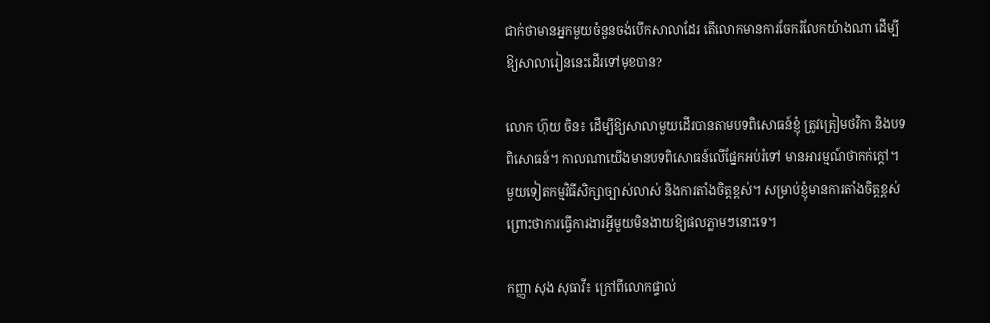ជាក់ថាមានអ្នកមួយចំនួនចង់បើកសាលាដែរ តើលោកមានការចែករំលែកយ៉ាងណា ដើម្បីឱ្យសាលារៀននេះដើរទៅមុខបាន?

លោក ហ៊ុយ ចិន៖ ដើម្បីឱ្យសាលាមួយដើរបានតាមបទពិសោធន៍ខ្ញុំ ត្រូវត្រៀមថវិកា និងបទពិសោធន៍។ កាលណាយើងមានបទពិសោធន៍លើផ្នែកអប់រំទៅ មានអារម្មណ៍ថាកក់ក្តៅ។ មួយទៀតកម្មវិធីសិក្សាច្បាស់លាស់ និងការតាំងចិត្តខ្ពស់។ សម្រាប់ខ្ញុំមានការតាំងចិត្តខ្ពស់ព្រោះថាការធ្វើការងារអ្វីមួយមិនងាយឱ្យផលភ្លាមៗនោះទេ។

កញ្ញា សុង សុធាវី៖ ក្រៅពីលោកផ្ទាល់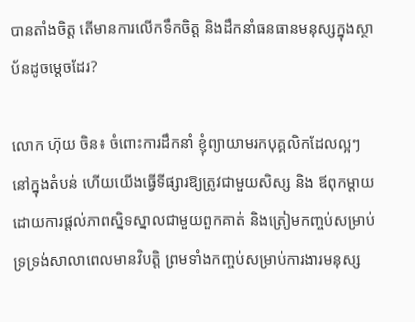បានតាំងចិត្ត តើមានការលើកទឹកចិត្ត និងដឹកនាំធនធានមនុស្សក្នុងស្ថាប័នដូចម្តេចដែរ?

លោក ហ៊ុយ ចិន៖ ចំពោះការដឹកនាំ ខ្ញុំព្យាយាមរកបុគ្គលិកដែលល្អៗនៅក្នុងតំបន់ ហើយយើងធ្វើទីផ្សារឱ្យត្រូវជាមួយសិស្ស និង ឪពុកម្តាយ ដោយការផ្តល់ភាពស្និទស្នាលជាមួយពួកគាត់ និងត្រៀមកញ្ចប់សម្រាប់ទ្រទ្រង់សាលាពេលមានវិបត្តិ ព្រមទាំងកញ្ចប់សម្រាប់ការងារមនុស្ស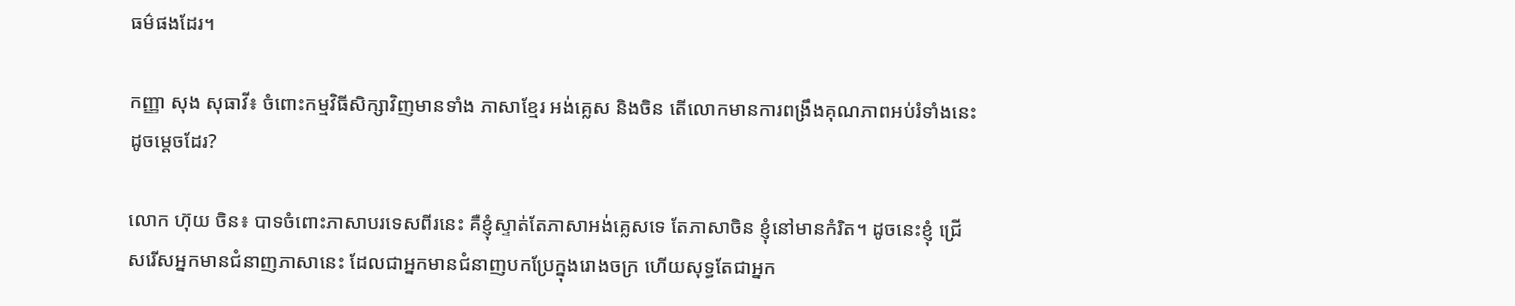ធម៌ផងដែរ។

កញ្ញា សុង សុធាវី៖ ចំពោះកម្មវិធីសិក្សាវិញមានទាំង ភាសាខ្មែរ អង់គ្លេស និងចិន តើលោកមានការពង្រឹងគុណភាពអប់រំទាំងនេះដូចម្តេចដែរ?

លោក ហ៊ុយ ចិន៖ បាទចំពោះភាសាបរទេសពីរនេះ គឺខ្ញុំស្ទាត់តែភាសាអង់គ្លេសទេ តែភាសាចិន ខ្ញុំនៅមានកំរិត។ ដូចនេះខ្ញុំ ជ្រើសរើសអ្នកមានជំនាញភាសានេះ ដែលជាអ្នកមានជំនាញបកប្រែក្នុងរោងចក្រ ហើយសុទ្ធតែជាអ្នក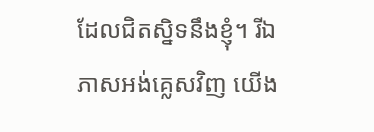ដែលជិតស្និទនឹងខ្ញុំ។ រីឯភាសអង់គ្លេសវិញ យើង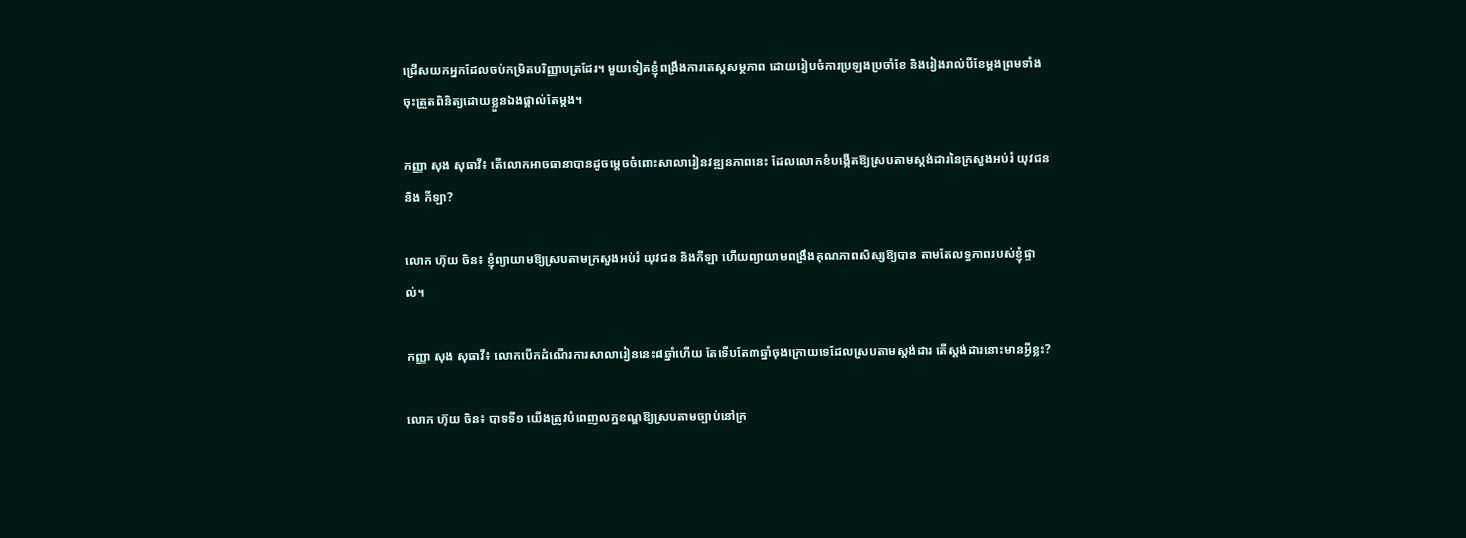ជ្រើសយកអ្នកដែលចប់កម្រិតបរិញ្ញាបត្រដែរ។ មួយទៀតខ្ញុំពង្រឹងការតេស្តសម្ថភាព ដោយរៀបចំការប្រឡងប្រចាំខែ និងរៀងរាល់បីខែម្តងព្រមទាំងចុះត្រួតពិនិត្យដោយខ្លួនឯងផ្តាល់តែម្តង។

កញ្ញា សុង សុធាវី៖ តើលោកអាចធានាបានដូចម្តេចចំពោះសាលារៀនវឌ្ឍនភាពនេះ ដែលលោកខំបង្កើតឱ្យស្របតាមស្តង់ដារនៃក្រសួងអប់រំ យុវជន និង កីឡា?

លោក ហ៊ុយ ចិន៖ ខ្ញុំព្យាយាមឱ្យស្របតាមក្រសួងអប់រំ យុវជន និងកីឡា ហើយព្យាយាមពង្រឹងគុណភាពសិស្សឱ្យបាន តាមតែលទ្ធភាពរបស់ខ្ញុំផ្ទាល់។

កញ្ញា សុង សុធាវី៖ លោកបើកដំណើរការសាលារៀននេះ៨ឆ្នាំហើយ តែទើបតែ៣ឆ្នាំចុងក្រោយទេដែលស្របតាមស្តង់ដារ តើស្តង់ដារនោះមានអ្វីខ្លះ?

លោក ហ៊ុយ ចិន៖ បាទទី១ យើងត្រូវបំពេញលក្ឋខណ្ឌឱ្យស្របតាមច្បាប់នៅក្រ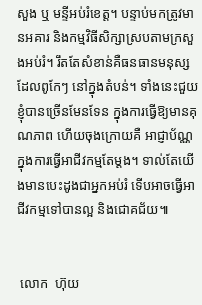សួង ឬ មន្ទីអប់រំខេត្ត។ បន្ទាប់មកត្រូវមានអគារ និងកម្មវិធីសិក្សាស្របតាមក្រសួងអប់រំ។ រឹតតែសំខាន់គឺធនធានមនុស្សដែលពូកែៗ នៅក្នុងតំបន់។ ទាំងនេះជួយខ្ញុំបានច្រើនមែនទែន ក្នុងការធ្វើឱ្យមានគុណភាព ហើយចុងក្រោយគឺ អាជ្ញាប័ណ្ណក្នុងការធ្វើអាជីវកម្មតែម្តង។ ទាល់តែយើងមានបេះដូងជាអ្នកអប់រំ ទើបអាចធ្វើអាជីវកម្មទៅបានល្អ និងជោគជ័យ៕


 លោក  ហ៊ុយ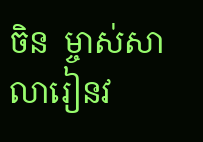ចិន  ម្ចាស់សាលារៀនវ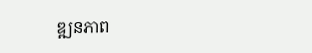ឌ្ឍនភាព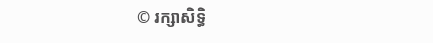© រក្សាសិទ្ធិ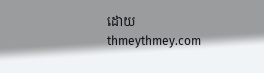ដោយ thmeythmey.com